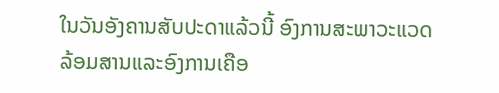ໃນວັນອັງຄານສັບປະດາແລ້ວນີ້ ອົງການສະພາວະແວດ
ລ້ອມສານແລະອົງການເຄືອ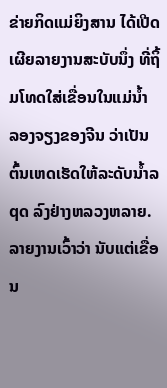ຂ່າຍກິດແມ່ຍິງສານ ໄດ້ເປີດ
ເຜີຍລາຍງານສະບັບນຶ່ງ ທີ່ຖິ້ມໂທດໃສ່ເຂື່ອນໃນແມ່ນໍ້າ
ລອງຈຽງຂອງຈີນ ວ່າເປັນຕົ້ນເຫດເຮັດໃຫ້ລະດັບນໍ້າລqດ ລົງຢ່າງຫລວງຫລາຍ.
ລາຍງານເວົ້າວ່າ ນັບແຕ່ເຂື່ອນ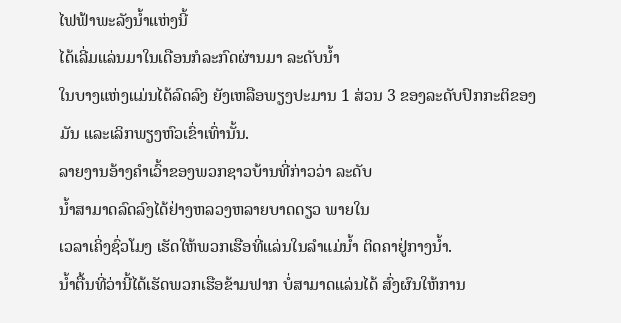ໄຟຟ້າພະລັງນໍ້າແຫ່ງນີ້
ໄດ້ເລີ່ມແລ່ນມາໃນເດືອນກໍລະກົດຜ່ານມາ ລະດັບນໍ້າ
ໃນບາງແຫ່ງແມ່ນໄດ້ລົດລົງ ຍັງເຫລືອພຽງປະມານ 1 ສ່ວນ 3 ຂອງລະດັບປົກກະຕິຂອງມັນ ແລະເລິກພຽງຫົວເຂົ່າເທົ່ານັ້ນ.
ລາຍງານອ້າງຄໍາເວົ້າຂອງພວກຊາວບ້ານທີ່ກ່າວວ່າ ລະດັບ
ນໍ້າສາມາດລົດລົງໄດ້ຢ່າງຫລວງຫລາຍບາດດຽວ ພາຍໃນ
ເວລາເຄິ່ງຊົ່ວໂມງ ເຮັດໃຫ້ພວກເຮືອທີ່ແລ່ນໃນລໍາແມ່ນໍ້າ ຕິດຄາຢູ່ກາງນໍ້າ.
ນໍ້າຕື້ນທີ່ວ່ານີ້ໄດ້ເຮັດພວກເຮືອຂ້າມຟາກ ບໍ່ສາມາດແລ່ນໄດ້ ສົ່ງຜົນໃຫ້ການ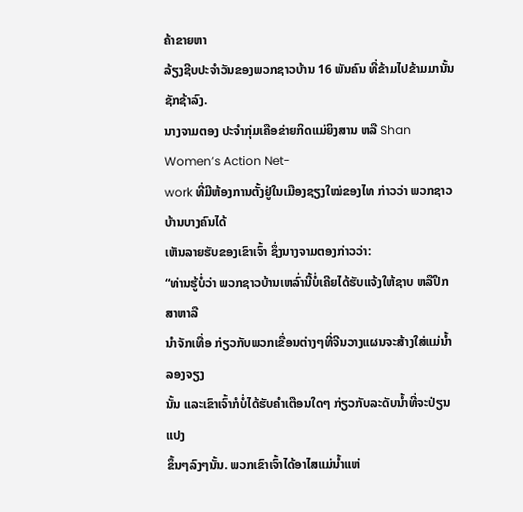ຄ້າຂາຍຫາ
ລ້ຽງຊີບປະຈໍາວັນຂອງພວກຊາວບ້ານ 16 ພັນຄົນ ທີ່ຂ້າມໄປຂ້າມມານັ້ນ ຊັກຊ້າລົງ.
ນາງຈາມຕອງ ປະຈໍາກຸ່ມເຄືອຂ່າຍກິດແມ່ຍິງສານ ຫລື Shan Women’s Action Net-
work ທີ່ມີຫ້ອງການຕັ້ງຢູ່ໃນເມືອງຊຽງໃໝ່ຂອງໄທ ກ່າວວ່າ ພວກຊາວບ້ານບາງຄົນໄດ້
ເຫັນລາຍຮັບຂອງເຂົາເຈົ້າ ຊຶ່ງນາງຈາມຕອງກ່າວວ່າ:
“ທ່ານຮູ້ບໍ່ວ່າ ພວກຊາວບ້ານເຫລົ່ານີ້ບໍ່ເຄີຍໄດ້ຮັບແຈ້ງໃຫ້ຊາບ ຫລືປຶກສາຫາລື
ນໍາຈັກເທື່ອ ກ່ຽວກັບພວກເຂື່ອນຕ່າງໆທີ່ຈີນວາງແຜນຈະສ້າງໃສ່ແມ່ນໍ້າລອງຈຽງ
ນັ້ນ ແລະເຂົາເຈົ້າກໍບໍ່ໄດ້ຮັບຄໍາເຕືອນໃດໆ ກ່ຽວກັບລະດັບນໍ້າທີ່ຈະປ່ຽນແປງ
ຂຶ້ນໆລົງໆນັ້ນ. ພວກເຂົາເຈົ້າໄດ້ອາໄສແມ່ນໍ້າແຫ່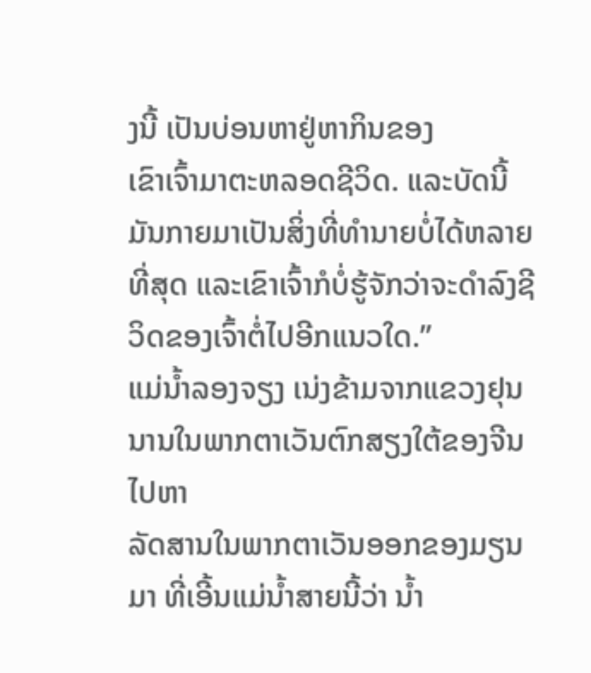ງນີ້ ເປັນບ່ອນຫາຢູ່ຫາກິນຂອງ
ເຂົາເຈົ້າມາຕະຫລອດຊີວິດ. ແລະບັດນີ້ ມັນກາຍມາເປັນສິ່ງທີ່ທໍານາຍບໍ່ໄດ້ຫລາຍ
ທີ່ສຸດ ແລະເຂົາເຈົ້າກໍບໍ່ຮູ້ຈັກວ່າຈະດໍາລົງຊີວິດຂອງເຈົ້າຕໍ່ໄປອີກແນວໃດ.”
ແມ່ນໍ້າລອງຈຽງ ເນ່ງຂ້າມຈາກແຂວງຢຸນນານໃນພາກຕາເວັນຕົກສຽງໃຕ້ຂອງຈີນ ໄປຫາ
ລັດສານໃນພາກຕາເວັນອອກຂອງມຽນມາ ທີ່ເອີ້ນແມ່ນໍ້າສາຍນີ້ວ່າ ນໍ້າ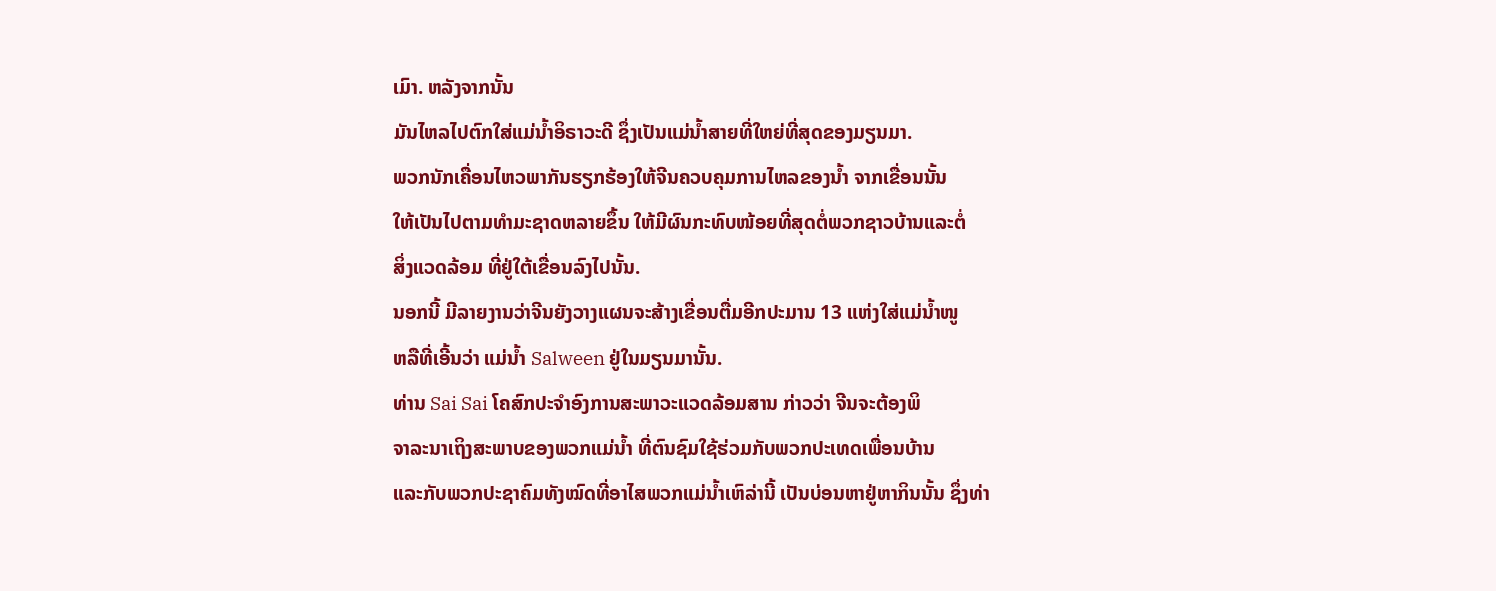ເມົາ. ຫລັງຈາກນັ້ນ
ມັນໄຫລໄປຕົກໃສ່ແມ່ນໍ້າອິຣາວະດີ ຊຶ່ງເປັນແມ່ນໍ້າສາຍທີ່ໃຫຍ່ທີ່ສຸດຂອງມຽນມາ.
ພວກນັກເຄື່ອນໄຫວພາກັນຮຽກຮ້ອງໃຫ້ຈີນຄວບຄຸມການໄຫລຂອງນໍ້າ ຈາກເຂື່ອນນັ້ນ
ໃຫ້ເປັນໄປຕາມທໍາມະຊາດຫລາຍຂຶ້ນ ໃຫ້ມີຜົນກະທົບໜ້ອຍທີ່ສຸດຕໍ່ພວກຊາວບ້ານແລະຕໍ່
ສິ່ງແວດລ້ອມ ທີ່ຢູ່ໃຕ້ເຂື່ອນລົງໄປນັ້ນ.
ນອກນີ້ ມີລາຍງານວ່າຈີນຍັງວາງແຜນຈະສ້າງເຂື່ອນຕື່ມອີກປະມານ 13 ແຫ່ງໃສ່ແມ່ນໍ້າໜູ
ຫລືທີ່ເອີ້ນວ່າ ແມ່ນໍ້າ Salween ຢູ່ໃນມຽນມານັ້ນ.
ທ່ານ Sai Sai ໂຄສົກປະຈໍາອົງການສະພາວະແວດລ້ອມສານ ກ່າວວ່າ ຈີນຈະຕ້ອງພິ
ຈາລະນາເຖິງສະພາບຂອງພວກແມ່ນໍ້າ ທີ່ຕົນຊົມໃຊ້ຮ່ວມກັບພວກປະເທດເພື່ອນບ້ານ
ແລະກັບພວກປະຊາຄົມທັງໝົດທີ່ອາໄສພວກແມ່ນໍ້າເຫົລ່ານີ້ ເປັນບ່ອນຫາຢູ່ຫາກິນນັ້ນ ຊຶ່ງທ່າ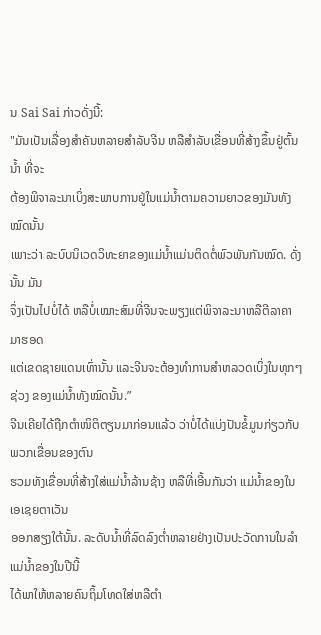ນ Sai Sai ກ່າວດັ່ງນີ້:
"ມັນເປັນເລື່ອງສໍາຄັນຫລາຍສໍາລັບຈີນ ຫລືສໍາລັບເຂື່ອນທີ່ສ້າງຂຶ້ນຢູ່ຕົ້ນນໍ້າ ທີ່ຈະ
ຕ້ອງພິຈາລະນາເບິ່ງສະພາບການຢູ່ໃນແມ່ນໍ້າຕາມຄວາມຍາວຂອງມັນທັງໝົດນັ້ນ
ເພາະວ່າ ລະບົບນິເວດວິທະຍາຂອງແມ່ນໍ້າແມ່ນຕິດຕໍ່ພົວພັນກັນໝົດ. ດັ່ງນັ້ນ ມັນ
ຈຶ່ງເປັນໄປບໍ່ໄດ້ ຫລືບໍ່ເໝາະສົມທີ່ຈີນຈະພຽງແຕ່ພິຈາລະນາຫລືຕີລາຄາ ມາຮອດ
ແຕ່ເຂດຊາຍແດນເທົ່ານັ້ນ ແລະຈີນຈະຕ້ອງທໍາການສໍາຫລວດເບິ່ງໃນທຸກໆຊ່ວງ ຂອງແມ່ນໍ້າທັງໝົດນັ້ນ.”
ຈີນເຄີຍໄດ້ຖືກຕໍາໜິຕິຕຽນມາກ່ອນແລ້ວ ວ່າບໍ່ໄດ້ແບ່ງປັນຂໍ້ມູນກ່ຽວກັບພວກເຂື່ອນຂອງຕົນ
ຮວມທັງເຂື່ອນທີ່ສ້າງໃສ່ແມ່ນໍ້າລ້ານຊ້າງ ຫລືທີ່ເອີ້ນກັນວ່າ ແມ່ນໍ້າຂອງໃນເອເຊຍຕາເວັນ
ອອກສຽງໃຕ້ນັ້ນ. ລະດັບນໍ້າທີ່ລົດລົງຕໍ່າຫລາຍຢ່າງເປັນປະວັດການໃນລໍາແມ່ນໍ້າຂອງໃນປີນີ້
ໄດ້ພາໃຫ້ຫລາຍຄົນຖິ້ມໂທດໃສ່ຫລືຕໍາ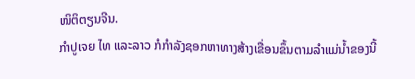ໜິຕິຕຽນຈີນ.
ກໍາປູເຈຍ ໄທ ແລະລາວ ກໍກໍາລັງຊອກຫາທາງສ້າງເຂື່ອນຂຶ້ນຕາມລໍາແມ່ນໍ້າຂອງນີ້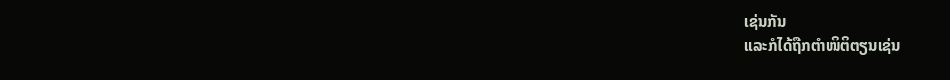ເຊ່ນກັນ
ແລະກໍໄດ້ຖືກຕໍາໜິຕິຕຽນເຊ່ນ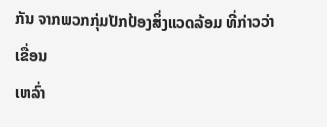ກັນ ຈາກພວກກຸ່ມປັກປ້ອງສິ່ງແວດລ້ອມ ທີ່ກ່າວວ່າ ເຂື່ອນ
ເຫລົ່າ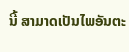ນີ້ ສາມາດເປັນໄພອັນຕະ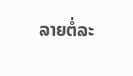ລາຍຕໍ່ລະ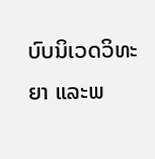ບົບນິເວດວິທະຍາ ແລະພ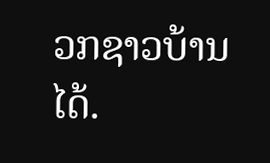ວກຊາວບ້ານໄດ້.